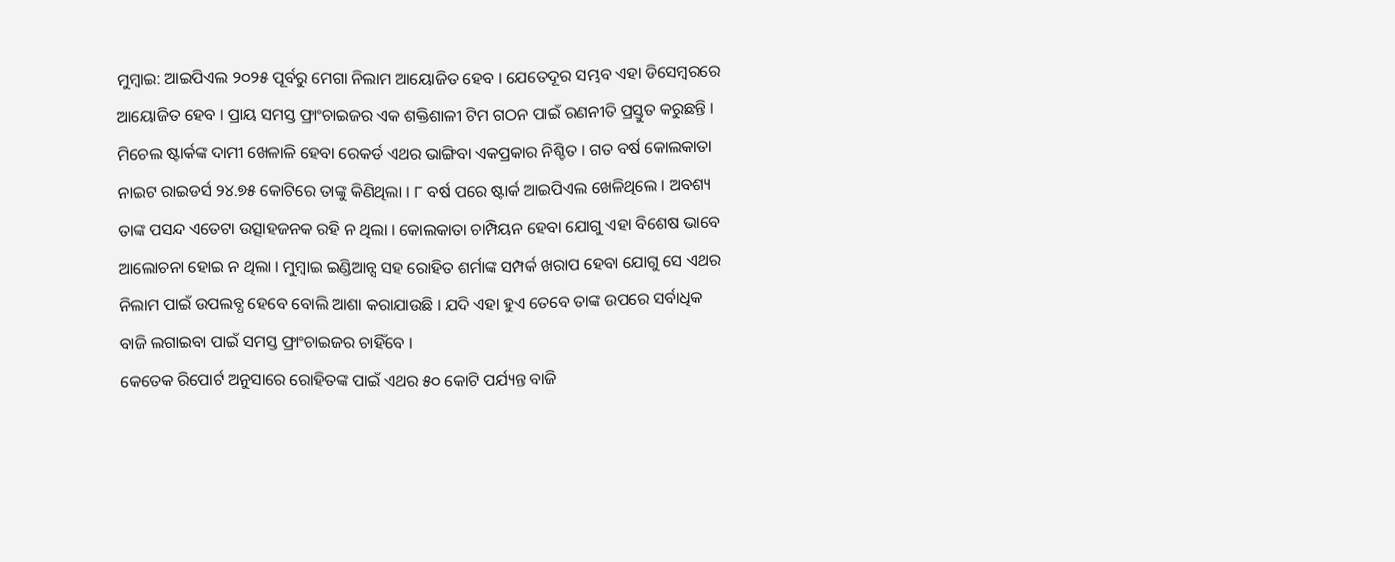ମୁମ୍ବାଇ: ଆଇପିଏଲ ୨୦୨୫ ପୂର୍ବରୁ ମେଗା ନିଲାମ ଆୟୋଜିତ ହେବ । ଯେତେଦୂର ସମ୍ଭବ ଏହା ଡିସେମ୍ବରରେ ଆୟୋଜିତ ହେବ । ପ୍ରାୟ ସମସ୍ତ ଫ୍ରାଂଚାଇଜର ଏକ ଶକ୍ତିଶାଳୀ ଟିମ ଗଠନ ପାଇଁ ରଣନୀତି ପ୍ରସ୍ତୁତ କରୁଛନ୍ତି । ମିଚେଲ ଷ୍ଟାର୍କଙ୍କ ଦାମୀ ଖେଳାଳି ହେବା ରେକର୍ଡ ଏଥର ଭାଙ୍ଗିବା ଏକପ୍ରକାର ନିଶ୍ଚିତ । ଗତ ବର୍ଷ କୋଲକାତା ନାଇଟ ରାଇଡର୍ସ ୨୪.୭୫ କୋଟିରେ ତାଙ୍କୁ କିଣିଥିଲା । ୮ ବର୍ଷ ପରେ ଷ୍ଟାର୍କ ଆଇପିଏଲ ଖେଳିଥିଲେ । ଅବଶ୍ୟ ତାଙ୍କ ପସନ୍ଦ ଏତେଟା ଉତ୍ସାହଜନକ ରହି ନ ଥିଲା । କୋଲକାତା ଚାମ୍ପିୟନ ହେବା ଯୋଗୁ ଏହା ବିଶେଷ ଭାବେ ଆଲୋଚନା ହୋଇ ନ ଥିଲା । ମୁମ୍ବାଇ ଇଣ୍ଡିଆନ୍ସ ସହ ରୋହିତ ଶର୍ମାଙ୍କ ସମ୍ପର୍କ ଖରାପ ହେବା ଯୋଗୁ ସେ ଏଥର ନିଲାମ ପାଇଁ ଉପଲବ୍ଧ ହେବେ ବୋଲି ଆଶା କରାଯାଉଛି । ଯଦି ଏହା ହୁଏ ତେବେ ତାଙ୍କ ଉପରେ ସର୍ବାଧିକ ବାଜି ଲଗାଇବା ପାଇଁ ସମସ୍ତ ଫ୍ରାଂଚାଇଜର ଚାହିଁବେ ।
କେତେକ ରିପୋର୍ଟ ଅନୁସାରେ ରୋହିତଙ୍କ ପାଇଁ ଏଥର ୫୦ କୋଟି ପର୍ଯ୍ୟନ୍ତ ବାଜି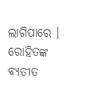ଲାଗିପାରେ । ରୋହିତଙ୍କ ବ୍ୟତୀତ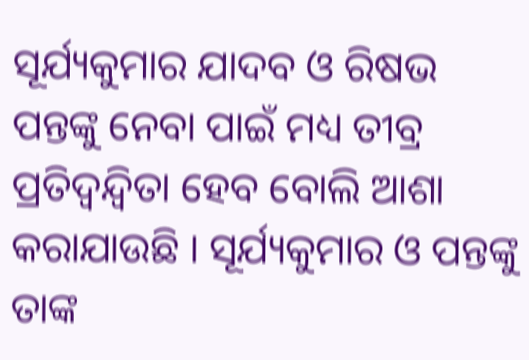ସୂର୍ଯ୍ୟକୁମାର ଯାଦବ ଓ ରିଷଭ ପନ୍ତଙ୍କୁ ନେବା ପାଇଁ ମଧ୍ୟ ତୀବ୍ର ପ୍ରତିଦ୍ୱନ୍ଦ୍ୱିତା ହେବ ବୋଲି ଆଶା କରାଯାଉଛି । ସୂର୍ଯ୍ୟକୁମାର ଓ ପନ୍ତଙ୍କୁ ତାଙ୍କ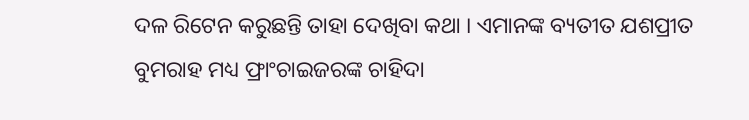ଦଳ ରିଟେନ କରୁଛନ୍ତି ତାହା ଦେଖିବା କଥା । ଏମାନଙ୍କ ବ୍ୟତୀତ ଯଶପ୍ରୀତ ବୁମରାହ ମଧ୍ୟ ଫ୍ରାଂଚାଇଜରଙ୍କ ଚାହିଦା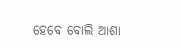ହେବେ ବୋଲି ଆଶା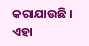କରାଯାଉଛି । ଏହା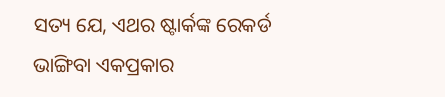ସତ୍ୟ ଯେ, ଏଥର ଷ୍ଟାର୍କଙ୍କ ରେକର୍ଡ ଭାଙ୍ଗିବା ଏକପ୍ରକାର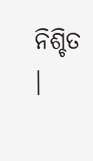ନିଶ୍ଚିତ ।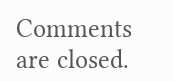Comments are closed.